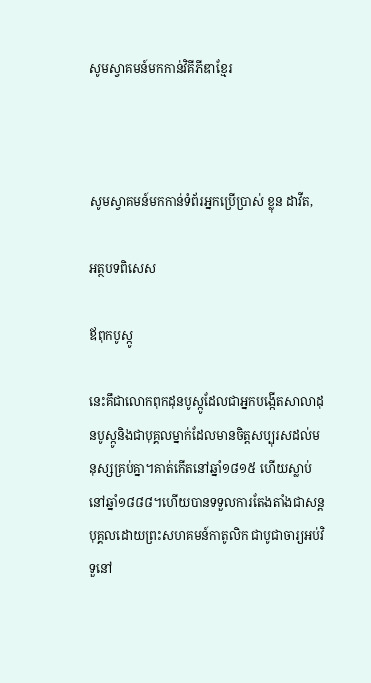សូមស្វាគមន៍មកកាន់វិគីភីឌាខ្មែរ



សូមស្វាគមន៍មកកាន់ទំព័រអ្នកប្រើប្រាស់ ខ្លុន ដាវីត,

អត្ថបទពិសេស

ឪពុកបូស្កូ

នេះគឹជាលោកពុកដុនបូស្កូដែលជាអ្នកបង្កើតសាលាដុនបូស្កូនិងជាបុគ្គលម្នាក់ដែលមានចិត្តសប្បុរសដល់មនុស្សគ្រប់គ្នា។គាត់កើតនៅឆ្នាំ១៨១៥ ហើយស្លាប់នៅឆ្នាំ១៨៨៨។ហើយបានទទួលការតែងតាំងជាសន្តបុគ្គលដោយព្រះសហគមន៍កាតូលិក ជាបូជាចារ្យអប់វិទួនៅ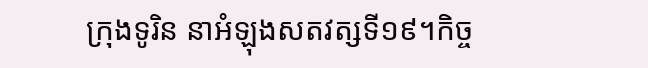ក្រុងទូរិន នាអំឡុងសតវត្សទី១៩។កិច្ច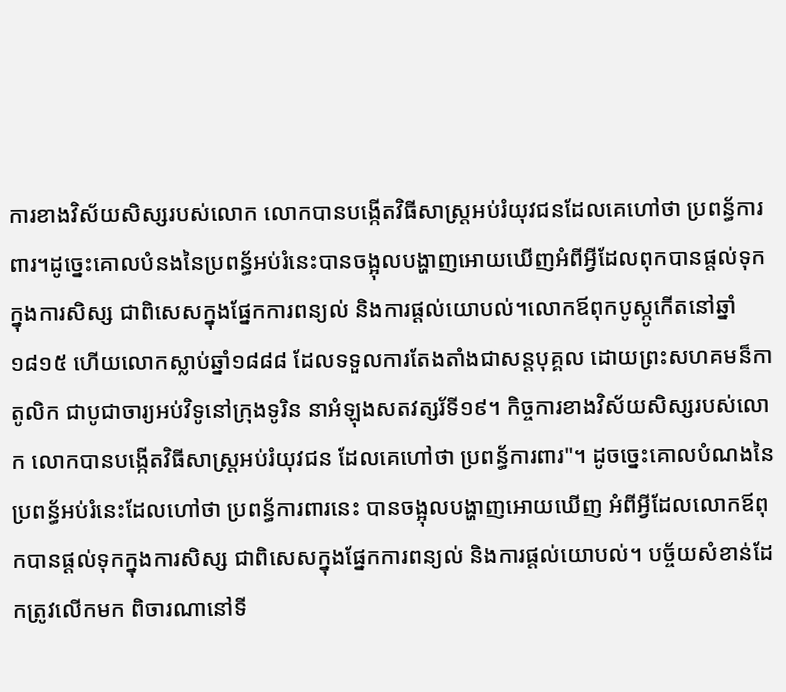ការខាងវិស័យសិស្សរបស់លោក លោកបានបង្កើតវិធីសាស្រ្តអប់រំយុវជនដែលគេហៅថា ប្រពន័្ធការពារ។ដូច្នេះគោលបំនងនៃប្រពន័្ធអប់រំនេះបានចង្អុលបង្ហាញអោយឃើញអំពីអ្វីដែលពុកបានផ្ដល់ទុកក្នុងការសិស្ស ជាពិសេសក្នុងផ្នែកការពន្យល់ និងការផ្ដល់យោបល់។លោកឪពុកបូស្កូកើតនៅឆ្នាំ១៨១៥ ហើយលោកស្លាប់ឆ្នាំ១៨៨៨ ដែលទទួលការតែងតាំងជាសន្តបុគ្គល ដោយព្រះសហគមន៏កាតូលិក ជាបូជាចារ្យអប់វិទូនៅក្រុងទូរិន នាអំឡុងសតវត្សរ័ទី១៩។ កិច្ចការខាងវិស័យសិស្សរបស់លោក លោកបានបង្កើតវិធីសាស្រ្តអប់រំយុវជន ដែលគេហៅថា ប្រពន្ធ័ការពារ"។ ដូចច្នេះគោលបំណងនៃប្រពន្ធ័អប់រំនេះដែលហៅថា ប្រពន្ធ័ការពារនេះ បានចង្អុលបង្ហាញអោយឃើញ អំពីអ្វីដែលលោកឪពុកបានផ្តល់ទុកក្នុងការសិស្ស ជាពិសេសក្នុងផ្នែកការពន្យល់ និងការផ្តល់យោបល់។ បច្ច័យសំខាន់ដែកត្រូវលើកមក ពិចារណានៅទី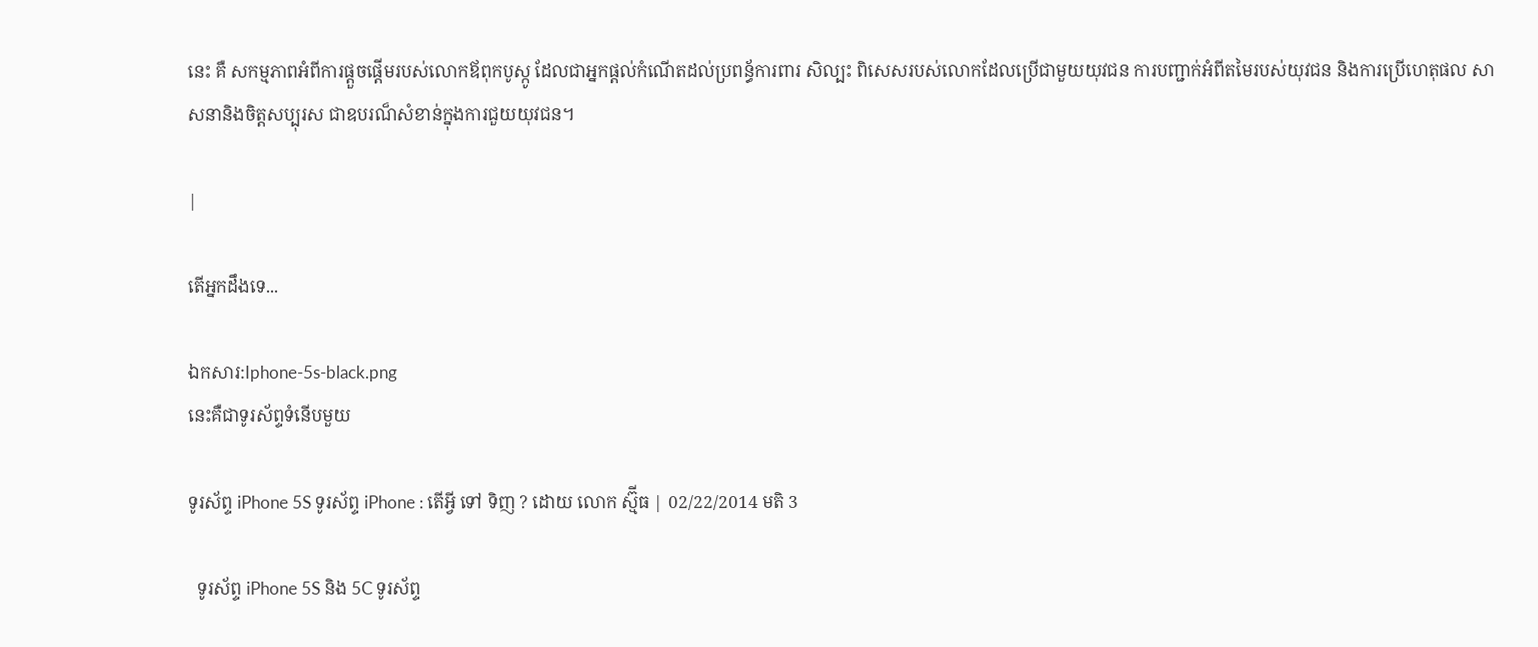នេះ គឺ សកម្មភាពអំពីការផ្តួចផ្តើមរបស់លោកឪពុកបូស្កូ ដែលជាអ្នកផ្ដល់កំណើតដល់ប្រពន្ធ័ការពារ សិល្បះ ពិសេសរបស់លោកដែលប្រើជាមួយយុវជន ការបញ្ជាក់អំពីតមៃរបស់យុវជន និងការប្រើហេតុផល សាសនានិងចិត្តសប្បុរស ជាឧបរណ៏សំខាន់ក្នុងការជួយយុវជន។

|

តើអ្នកដឹងទេ...

ឯកសារ:Iphone-5s-black.png
នេះគឺជាទូរស័ព្ទទំនើបមួយ

ទូរស័ព្ទ iPhone 5S ទូរស័ព្ទ iPhone : តើអ្វី ទៅ ទិញ ? ដោយ លោក ស្ម៊ីធ | 02/22/2014 មតិ 3

  ទូរស័ព្ទ iPhone 5S និង 5C ទូរស័ព្ទ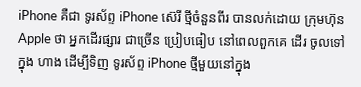iPhone គឺជា ទូរស័ព្ទ iPhone ស៊េរី ថ្មីចំនួនពីរ បានលក់ដោយ ក្រុមហ៊ុន Apple ថា អ្នកដើរផ្សារ ជាច្រើន ប្រៀបធៀប នៅពេលពួកគេ ដើរ ចូលទៅក្នុង ហាង ដើម្បីទិញ ទូរស័ព្ទ iPhone ថ្មីមួយនៅក្នុង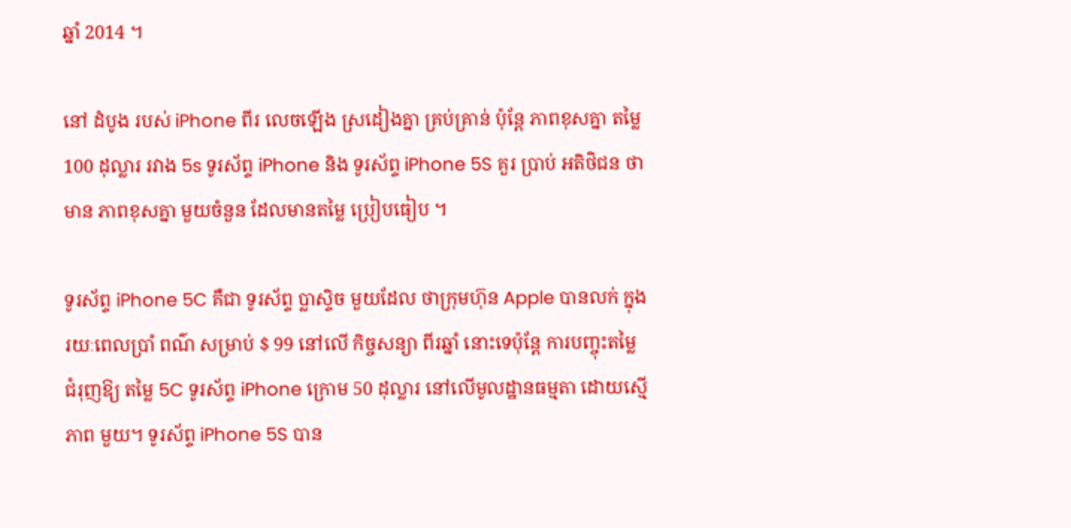ឆ្នាំ 2014 ។

នៅ ដំបូង របស់ iPhone ពីរ លេចឡើង ស្រដៀងគ្នា គ្រប់គ្រាន់ ប៉ុន្តែ ភាពខុសគ្នា តម្លៃ 100 ដុល្លារ រវាង 5s ទូរស័ព្ទ iPhone និង ទូរស័ព្ទ iPhone 5S គួរ ប្រាប់ អតិថិជន ថាមាន ភាពខុសគ្នា មួយចំនួន ដែលមានតម្លៃ ប្រៀបធៀប ។

ទូរស័ព្ទ iPhone 5C គឺជា ទូរស័ព្ទ ប្លាស្ទិច មួយដែល ថាក្រុមហ៊ុន Apple បានលក់ ក្នុងរយៈពេលប្រាំ ពណ៌ សម្រាប់ $ 99 នៅលើ កិច្ចសន្យា ពីរឆ្នាំ នោះទេប៉ុន្តែ ការបញ្ចុះតម្លៃ ជំរុញឱ្យ តម្លៃ 5C ទូរស័ព្ទ iPhone ក្រោម 50 ដុល្លារ នៅលើមូលដ្ឋានធម្មតា ដោយស្មើភាព មួយ។ ទូរស័ព្ទ iPhone 5S បាន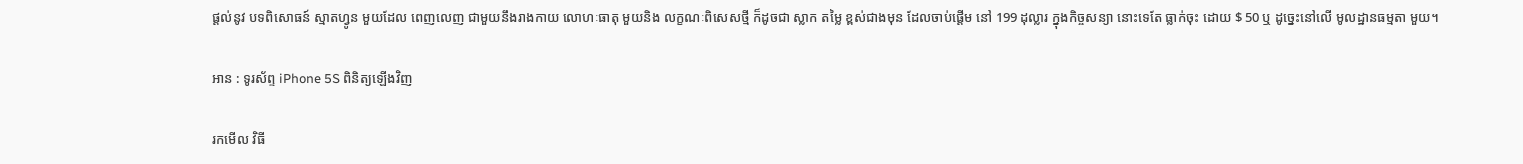ផ្តល់នូវ បទពិសោធន៍ ស្មាតហ្វូន មួយដែល ពេញលេញ ជាមួយនឹងរាងកាយ លោហៈធាតុ មួយនិង លក្ខណៈពិសេសថ្មី ក៏ដូចជា ស្លាក តម្លៃ ខ្ពស់ជាងមុន ដែលចាប់ផ្តើម នៅ 199 ដុល្លារ ក្នុងកិច្ចសន្យា នោះទេតែ ធ្លាក់ចុះ ដោយ $ 50 ឬ ដូច្នេះនៅលើ មូលដ្ឋានធម្មតា មួយ។

អាន : ទូរស័ព្ទ iPhone 5S ពិនិត្យឡើងវិញ

រកមើល វិធី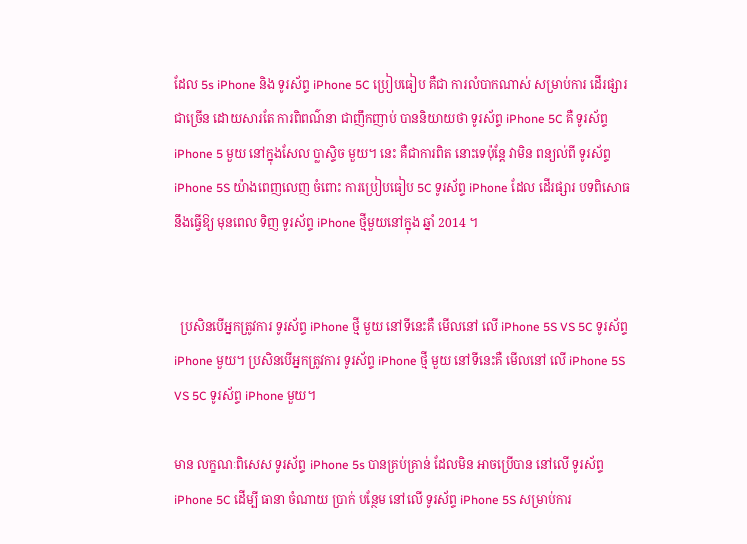ដែល 5s iPhone និង ទូរស័ព្ទ iPhone 5C ប្រៀបធៀប គឺជា ការលំបាកណាស់ សម្រាប់ការ ដើរផ្សារ ជាច្រើន ដោយសារតែ ការពិពណ៌នា ជាញឹកញាប់ បាននិយាយថា ទូរស័ព្ទ iPhone 5C គឺ ទូរស័ព្ទ iPhone 5 មួយ នៅក្នុងសែល ប្លាស្ទិច មួយ។ នេះ គឺជាការពិត នោះទេប៉ុន្តែ វាមិន ពន្យល់ពី ទូរស័ព្ទ iPhone 5S យ៉ាងពេញលេញ ចំពោះ ការប្រៀបធៀប 5C ទូរស័ព្ទ iPhone ដែល ដើរផ្សារ បទពិសោធ នឹងធ្វើឱ្យ មុនពេល ទិញ ទូរស័ព្ទ iPhone ថ្មីមួយនៅក្នុង ឆ្នាំ 2014 ។


  ប្រសិនបើអ្នកត្រូវការ ទូរស័ព្ទ iPhone ថ្មី មួយ នៅទីនេះគឺ មើលនៅ លើ iPhone 5S VS 5C ទូរស័ព្ទ iPhone មួយ។ ប្រសិនបើអ្នកត្រូវការ ទូរស័ព្ទ iPhone ថ្មី មួយ នៅទីនេះគឺ មើលនៅ លើ iPhone 5S VS 5C ទូរស័ព្ទ iPhone មួយ។

មាន លក្ខណៈពិសេស ទូរស័ព្ទ iPhone 5s បានគ្រប់គ្រាន់ ដែលមិន អាចប្រើបាន នៅលើ ទូរស័ព្ទ iPhone 5C ដើម្បី ធានា ចំណាយ ប្រាក់ បន្ថែម នៅលើ ទូរស័ព្ទ iPhone 5S សម្រាប់ការ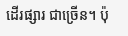ដើរផ្សារ ជាច្រើន។ ប៉ុ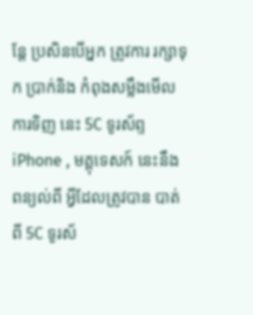ន្តែ ប្រសិនបើអ្នក ត្រូវការ រក្សាទុក ប្រាក់និង កំពុងសម្លឹងមើល ការទិញ នេះ 5C ទូរស័ព្ទ iPhone , មគ្គុទេសក៍ នេះនឹង ពន្យល់ពី អ្វីដែលត្រូវបាន បាត់ ពី 5C ទូរស័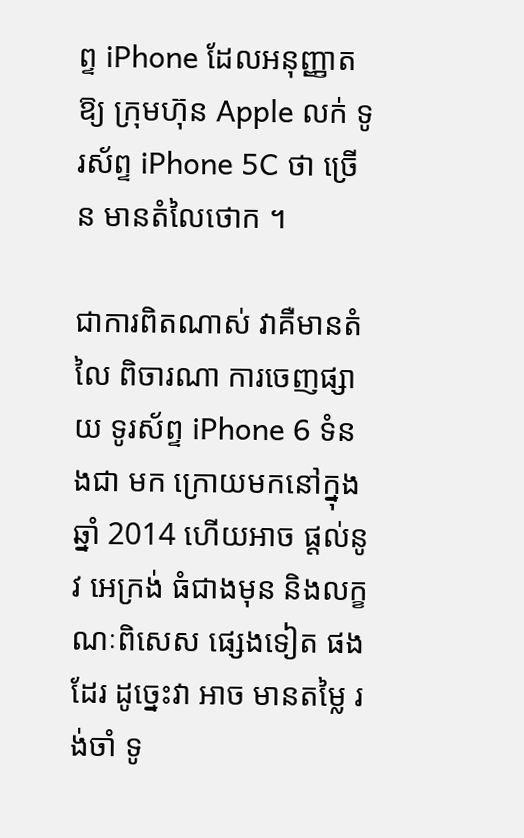ព្ទ iPhone ដែលអនុញ្ញាតឱ្យ ក្រុមហ៊ុន Apple លក់ ទូរស័ព្ទ iPhone 5C ថា ច្រើន មានតំលៃថោក ។

ជាការពិតណាស់ វាគឺមានតំលៃ ពិចារណា ការចេញផ្សាយ ទូរស័ព្ទ iPhone 6 ទំនងជា មក ក្រោយមកនៅក្នុង ឆ្នាំ 2014 ហើយអាច ផ្តល់នូវ អេក្រង់ ធំជាងមុន និងលក្ខណៈពិសេស ផ្សេងទៀត ផងដែរ ដូច្នេះវា អាច មានតម្លៃ រង់ចាំ ទូ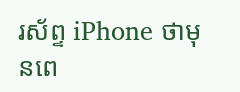រស័ព្ទ iPhone ថាមុនពេ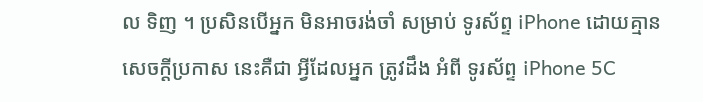ល ទិញ ។ ប្រសិនបើអ្នក មិនអាចរង់ចាំ សម្រាប់ ទូរស័ព្ទ iPhone ដោយគ្មានសេចក្តីប្រកាស នេះគឺជា អ្វីដែលអ្នក ត្រូវដឹង អំពី ទូរស័ព្ទ iPhone 5C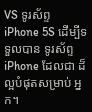VS ទូរស័ព្ទ iPhone 5S ដើម្បីទទួលបាន ទូរស័ព្ទ iPhone ដែលជា ដ៏ល្អបំផុតសម្រាប់ អ្នក។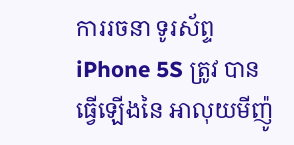ការរចនា ទូរស័ព្ទ iPhone 5S ត្រូវ បានធ្វើឡើងនៃ អាលុយមីញ៉ូ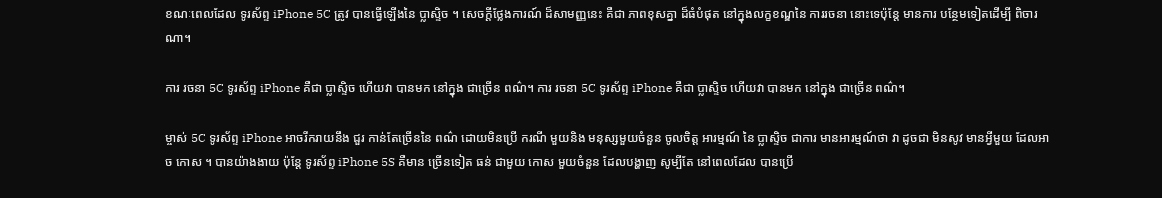ខណៈពេលដែល ទូរស័ព្ទ iPhone 5C ត្រូវ បានធ្វើឡើងនៃ ប្លាស្ទិច ។ សេចក្តីថ្លែងការណ៍ ដ៏សាមញ្ញនេះ គឺជា ភាពខុសគ្នា ដ៏ធំបំផុត នៅក្នុងលក្ខខណ្ឌនៃ ការរចនា នោះទេប៉ុន្តែ មានការ បន្ថែមទៀតដើម្បី ពិចារណា។

ការ រចនា 5C ទូរស័ព្ទ iPhone គឺជា ប្លាស្ទិច ហើយវា បានមក នៅក្នុង ជាច្រើន ពណ៌។ ការ រចនា 5C ទូរស័ព្ទ iPhone គឺជា ប្លាស្ទិច ហើយវា បានមក នៅក្នុង ជាច្រើន ពណ៌។

ម្ចាស់ 5C ទូរស័ព្ទ iPhone អាចរីករាយនឹង ជួរ កាន់តែច្រើននៃ ពណ៌ ដោយមិនប្រើ ករណី មួយនិង មនុស្សមួយចំនួន ចូលចិត្ត អារម្មណ៍ នៃ ប្លាស្ទិច ជាការ មានអារម្មណ៍ថា វា ដូចជា មិនសូវ មានអ្វីមួយ ដែលអាច កោស ។ បានយ៉ាងងាយ ប៉ុន្តែ ទូរស័ព្ទ iPhone 5S គឺមាន ច្រើនទៀត ធន់ ជាមួយ កោស មួយចំនួន ដែលបង្ហាញ សូម្បីតែ នៅពេលដែល បានប្រើ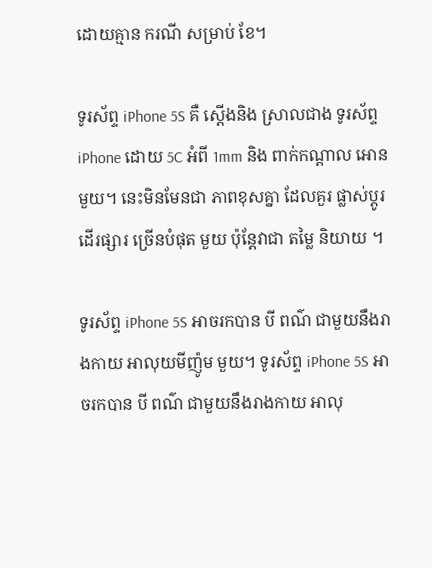ដោយគ្មាន ករណី សម្រាប់ ខែ។

ទូរស័ព្ទ iPhone 5S គឺ ស្តើងនិង ស្រាលជាង ទូរស័ព្ទ iPhone ដោយ 5C អំពី 1mm និង ពាក់កណ្តាល អោន មួយ។ នេះមិនមែនជា ភាពខុសគ្នា ដែលគួរ ផ្លាស់ប្តូរ ដើរផ្សារ ច្រើនបំផុត មួយ ប៉ុន្តែវាជា តម្លៃ និយាយ ។

ទូរស័ព្ទ iPhone 5S អាចរកបាន បី ពណ៌ ជាមួយនឹងរាងកាយ អាលុយមីញ៉ូម មួយ។ ទូរស័ព្ទ iPhone 5S អាចរកបាន បី ពណ៌ ជាមួយនឹងរាងកាយ អាលុ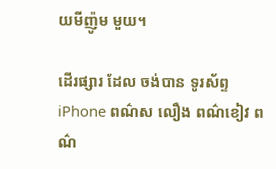យមីញ៉ូម មួយ។

ដើរផ្សារ ដែល ចង់បាន ទូរស័ព្ទ iPhone ពណ៌ស លឿង ពណ៌ខៀវ ពណ៌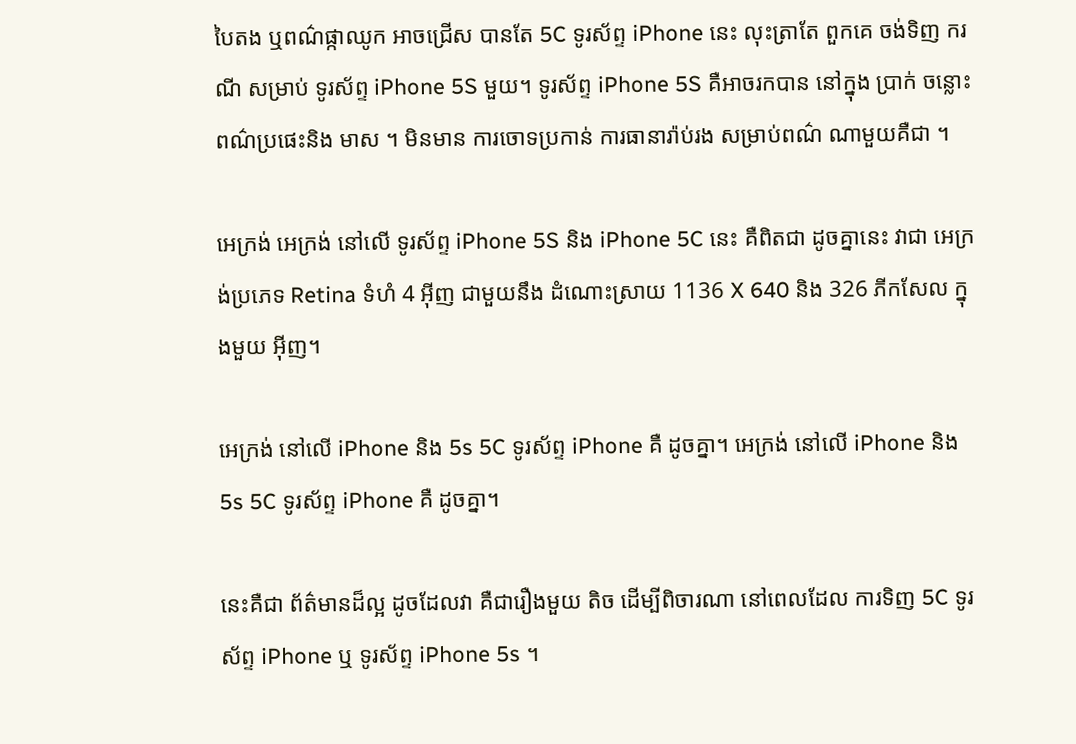បៃតង ឬពណ៌ផ្កាឈូក អាចជ្រើស បានតែ 5C ទូរស័ព្ទ iPhone នេះ លុះត្រាតែ ពួកគេ ចង់ទិញ ករណី សម្រាប់ ទូរស័ព្ទ iPhone 5S មួយ។ ទូរស័ព្ទ iPhone 5S គឺអាចរកបាន នៅក្នុង ប្រាក់ ចន្លោះ ពណ៌ប្រផេះនិង មាស ។ មិនមាន ការចោទប្រកាន់ ការធានារ៉ាប់រង សម្រាប់ពណ៌ ណាមួយគឺជា ។

អេក្រង់ អេក្រង់ នៅលើ ទូរស័ព្ទ iPhone 5S និង iPhone 5C នេះ គឺពិតជា ដូចគ្នានេះ វាជា អេក្រង់ប្រភេទ Retina ទំហំ 4 អ៊ីញ ជាមួយនឹង ដំណោះស្រាយ 1136 X 640 និង 326 ភីកសែល ក្នុងមួយ អ៊ីញ។

អេក្រង់ នៅលើ iPhone និង 5s 5C ទូរស័ព្ទ iPhone គឺ ដូចគ្នា។ អេក្រង់ នៅលើ iPhone និង 5s 5C ទូរស័ព្ទ iPhone គឺ ដូចគ្នា។

នេះគឺជា ព័ត៌មានដ៏ល្អ ដូចដែលវា គឺជារឿងមួយ តិច ដើម្បីពិចារណា នៅពេលដែល ការទិញ 5C ទូរស័ព្ទ iPhone ឬ ទូរស័ព្ទ iPhone 5s ។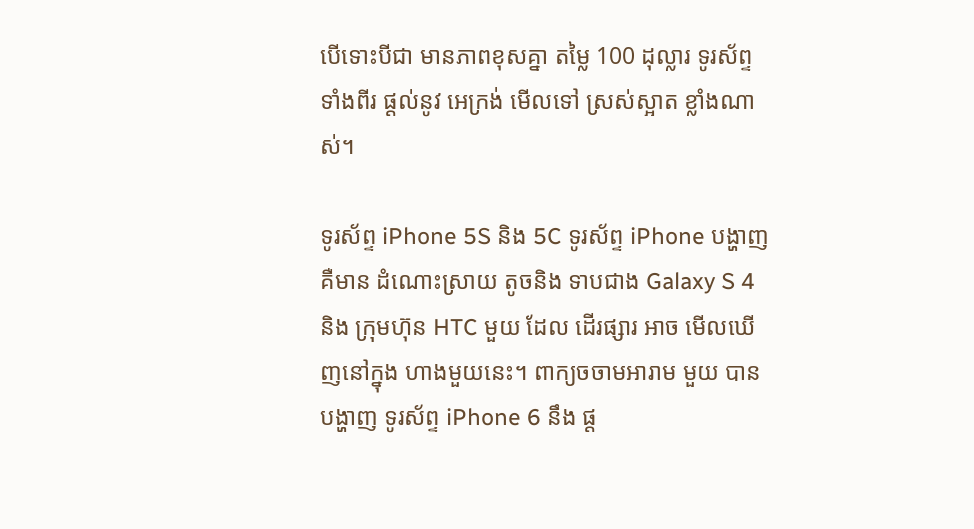បើទោះបីជា មានភាពខុសគ្នា តម្លៃ 100 ដុល្លារ ទូរស័ព្ទ ទាំងពីរ ផ្តល់នូវ អេក្រង់ មើលទៅ ស្រស់ស្អាត ខ្លាំងណាស់។

ទូរស័ព្ទ iPhone 5S និង 5C ទូរស័ព្ទ iPhone បង្ហាញ គឺមាន ដំណោះស្រាយ តូចនិង ទាបជាង Galaxy S 4 និង ក្រុមហ៊ុន HTC មួយ ដែល ដើរផ្សារ អាច មើលឃើញនៅក្នុង ហាងមួយនេះ។ ពាក្យចចាមអារាម មួយ បានបង្ហាញ ទូរស័ព្ទ iPhone 6 នឹង ផ្ត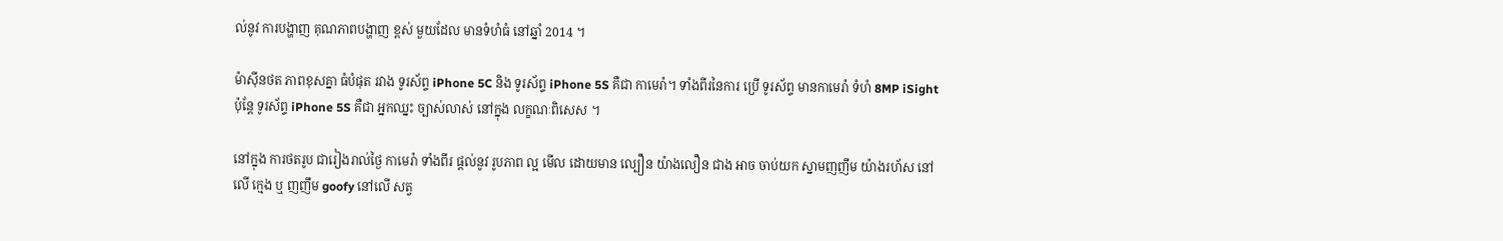ល់នូវ ការបង្ហាញ គុណភាពបង្ហាញ ខ្ពស់ មួយដែល មានទំហំធំ នៅឆ្នាំ 2014 ។

ម៉ាស៊ីនថត ភាពខុសគ្នា ធំបំផុត រវាង ទូរស័ព្ទ iPhone 5C និង ទូរស័ព្ទ iPhone 5S គឺជា កាមេរ៉ា។ ទាំងពីរនៃការ ប្រើ ទូរស័ព្ទ មានកាមេរ៉ា ទំហំ 8MP iSight ប៉ុន្តែ ទូរស័ព្ទ iPhone 5S គឺជា អ្នកឈ្នះ ច្បាស់លាស់ នៅក្នុង លក្ខណៈពិសេស ។

នៅក្នុង ការថតរូប ជារៀងរាល់ថ្ងៃ កាមេរ៉ា ទាំងពីរ ផ្តល់នូវ រូបភាព ល្អ មើល ដោយមាន ល្បឿន យ៉ាងលឿន ជាង អាច ចាប់យក ស្នាមញញឹម យ៉ាងរហ័ស នៅលើ ក្មេង ឬ ញញឹម goofy នៅលើ សត្វ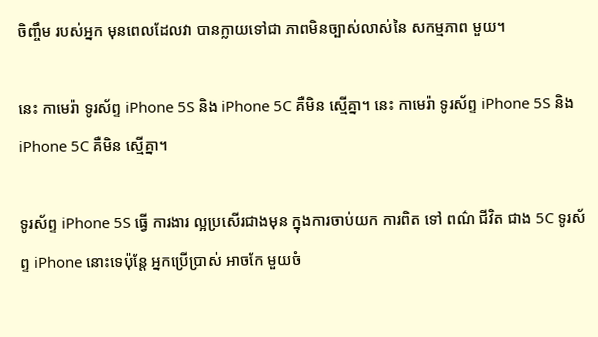ចិញ្ចឹម របស់អ្នក មុនពេលដែលវា បានក្លាយទៅជា ភាពមិនច្បាស់លាស់នៃ សកម្មភាព មួយ។

នេះ កាមេរ៉ា ទូរស័ព្ទ iPhone 5S និង iPhone 5C គឺមិន ស្មើគ្នា។ នេះ កាមេរ៉ា ទូរស័ព្ទ iPhone 5S និង iPhone 5C គឺមិន ស្មើគ្នា។

ទូរស័ព្ទ iPhone 5S ធ្វើ ការងារ ល្អប្រសើរជាងមុន ក្នុងការចាប់យក ការពិត ទៅ ពណ៌ ជីវិត ជាង 5C ទូរស័ព្ទ iPhone នោះទេប៉ុន្តែ អ្នកប្រើប្រាស់ អាចកែ មួយចំ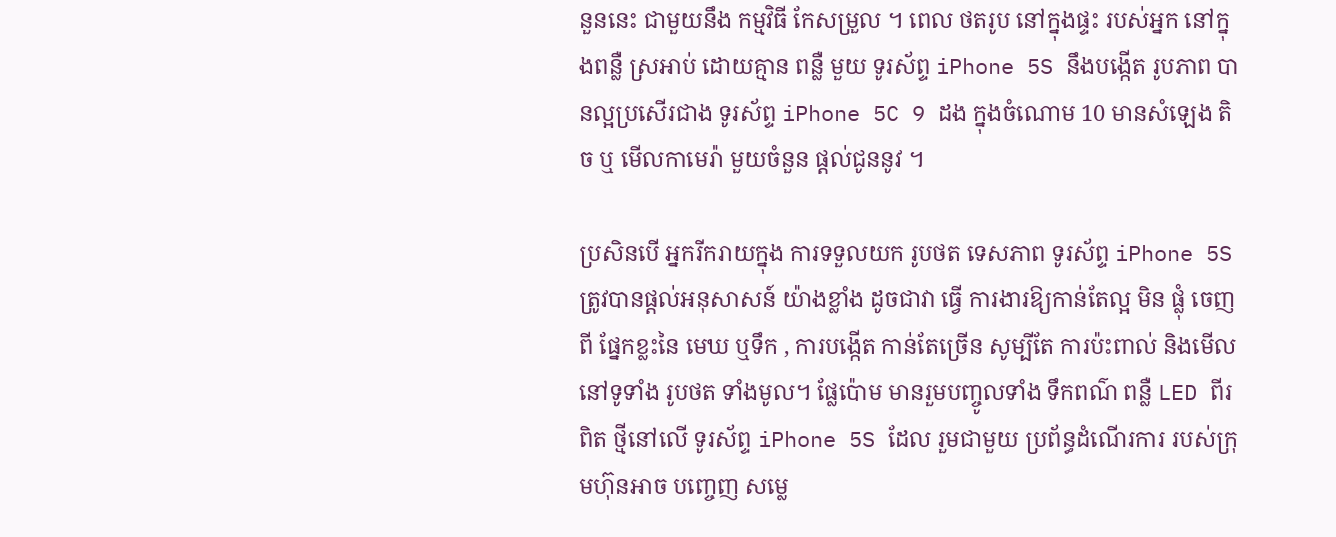នួននេះ ជាមួយនឹង កម្មវិធី កែសម្រួល ។ ពេល ថតរូប នៅក្នុងផ្ទះ របស់អ្នក នៅក្នុងពន្លឺ ស្រអាប់ ដោយគ្មាន ពន្លឺ មួយ ទូរស័ព្ទ iPhone 5S នឹងបង្កើត រូបភាព បានល្អប្រសើរជាង ទូរស័ព្ទ iPhone 5C 9 ដង ក្នុងចំណោម 10 មានសំឡេង តិច ឬ មើលកាមេរ៉ា មួយចំនួន ផ្តល់ជូននូវ ។

ប្រសិនបើ អ្នករីករាយក្នុង ការទទួលយក រូបថត ទេសភាព ទូរស័ព្ទ iPhone 5S ត្រូវបានផ្ដល់អនុសាសន៍ យ៉ាងខ្លាំង ដូចជាវា ធ្វើ ការងារឱ្យកាន់តែល្អ មិន ផ្លុំ ចេញពី ផ្នែកខ្លះនៃ មេឃ ឬទឹក , ការបង្កើត កាន់តែច្រើន សូម្បីតែ ការប៉ះពាល់ និងមើល នៅទូទាំង រូបថត ទាំងមូល។ ផ្លែប៉ោម មានរួមបញ្ចូលទាំង ទឹកពណ៌ ពន្លឺ LED ពីរ ពិត ថ្មីនៅលើ ទូរស័ព្ទ iPhone 5S ដែល រួមជាមួយ ប្រព័ន្ធដំណើរការ របស់ក្រុមហ៊ុនអាច បញ្ចេញ សម្លេ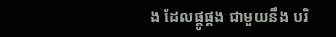ង ដែលផ្គូផ្គង ជាមួយនឹង បរិ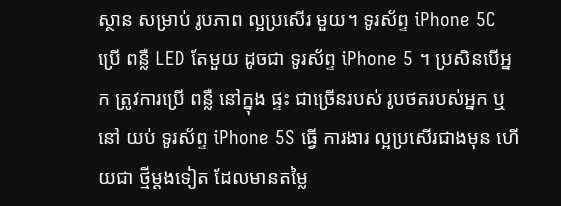ស្ថាន សម្រាប់ រូបភាព ល្អប្រសើរ មួយ។ ទូរស័ព្ទ iPhone 5C ប្រើ ពន្លឺ LED តែមួយ ដូចជា ទូរស័ព្ទ iPhone 5 ។ ប្រសិនបើអ្នក ត្រូវការប្រើ ពន្លឺ នៅក្នុង ផ្ទះ ជាច្រើនរបស់ រូបថតរបស់អ្នក ឬនៅ យប់ ទូរស័ព្ទ iPhone 5S ធ្វើ ការងារ ល្អប្រសើរជាងមុន ហើយជា ថ្មីម្តងទៀត ដែលមានតម្លៃ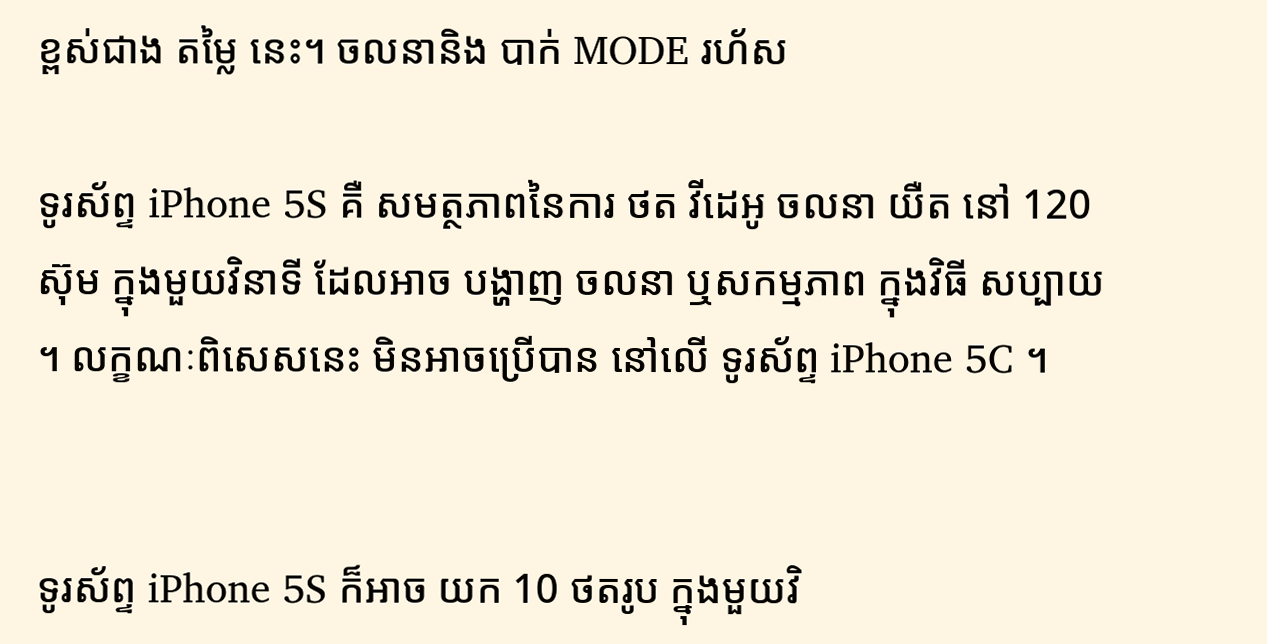ខ្ពស់ជាង តម្លៃ នេះ។ ចលនានិង បាក់ MODE រហ័ស

ទូរស័ព្ទ iPhone 5S គឺ សមត្ថភាពនៃការ ថត វីដេអូ ចលនា យឺត នៅ 120 ស៊ុម ក្នុងមួយវិនាទី ដែលអាច បង្ហាញ ចលនា ឬសកម្មភាព ក្នុងវិធី សប្បាយ ។ លក្ខណៈពិសេសនេះ មិនអាចប្រើបាន នៅលើ ទូរស័ព្ទ iPhone 5C ។


ទូរស័ព្ទ iPhone 5S ក៏អាច យក 10 ថតរូប ក្នុងមួយវិ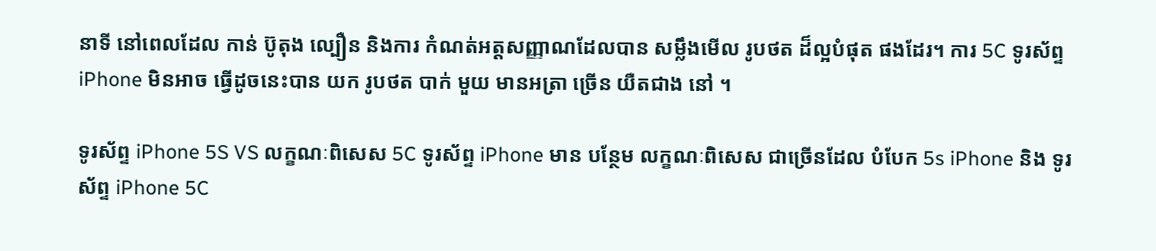នាទី នៅពេលដែល កាន់ ប៊ូតុង ល្បឿន និងការ កំណត់អត្តសញ្ញាណដែលបាន សម្លឹងមើល រូបថត ដ៏ល្អបំផុត ផងដែរ។ ការ 5C ទូរស័ព្ទ iPhone មិនអាច ធ្វើដូចនេះបាន យក រូបថត បាក់ មួយ មានអត្រា ច្រើន យឺតជាង នៅ ។

ទូរស័ព្ទ iPhone 5S VS លក្ខណៈពិសេស 5C ទូរស័ព្ទ iPhone មាន បន្ថែម លក្ខណៈពិសេស ជាច្រើនដែល បំបែក 5s iPhone និង ទូរស័ព្ទ iPhone 5C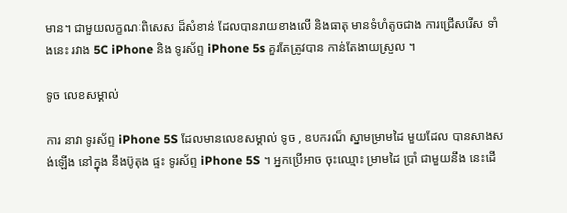មាន។ ជាមួយលក្ខណៈពិសេស ដ៏សំខាន់ ដែលបានរាយខាងលើ និងធាតុ មានទំហំតូចជាង ការជ្រើសរើស ទាំងនេះ រវាង 5C iPhone និង ទូរស័ព្ទ iPhone 5s គួរតែត្រូវបាន កាន់តែងាយស្រួល ។

ទូច លេខសម្គាល់

ការ នាវា ទូរស័ព្ទ iPhone 5S ដែលមានលេខសម្គាល់ ទូច , ឧបករណ៏ ស្នាមម្រាមដៃ មួយដែល បានសាងសង់ឡើង នៅក្នុង នឹងប៊ូតុង ផ្ទះ ទូរស័ព្ទ iPhone 5S ។ អ្នកប្រើអាច ចុះឈ្មោះ ម្រាមដៃ ប្រាំ ជាមួយនឹង នេះដើ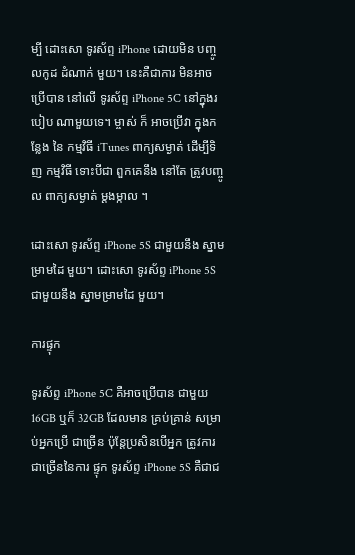ម្បី ដោះសោ ទូរស័ព្ទ iPhone ដោយមិន បញ្ចូលកូដ ដំណាក់ មួយ។ នេះគឺជាការ មិនអាចប្រើបាន នៅលើ ទូរស័ព្ទ iPhone 5C នៅក្នុងរបៀប ណាមួយទេ។ ម្ចាស់ ក៏ អាចប្រើវា ក្នុងកន្លែង នៃ កម្មវិធី iTunes ពាក្យសម្ងាត់ ដើម្បីទិញ កម្មវិធី ទោះបីជា ពួកគេនឹង នៅតែ ត្រូវបញ្ចូល ពាក្យសម្ងាត់ ម្តងម្កាល ។

ដោះសោ ទូរស័ព្ទ iPhone 5S ជាមួយនឹង ស្នាមម្រាមដៃ មួយ។ ដោះសោ ទូរស័ព្ទ iPhone 5S ជាមួយនឹង ស្នាមម្រាមដៃ មួយ។

ការផ្ទុក

ទូរស័ព្ទ iPhone 5C គឺអាចប្រើបាន ជាមួយ 16GB ឬក៏ 32GB ដែលមាន គ្រប់គ្រាន់ សម្រាប់អ្នកប្រើ ជាច្រើន ប៉ុន្តែប្រសិនបើអ្នក ត្រូវការ ជាច្រើននៃការ ផ្ទុក ទូរស័ព្ទ iPhone 5S គឺជាជ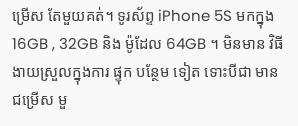ម្រើស តែមួយគត់។ ទូរស័ព្ទ iPhone 5S មកក្នុង 16GB , 32GB និង ម៉ូដែល 64GB ។ មិនមាន វិធី ងាយស្រួលក្នុងការ ផ្ទុក បន្ថែម ទៀត ទោះបីជា មាន ជម្រើស មួ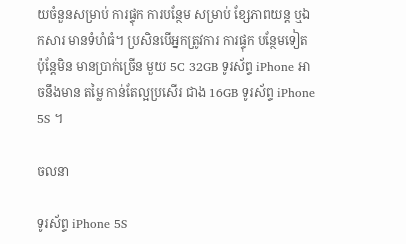យចំនួនសម្រាប់ ការផ្ទុក ការបន្ថែម សម្រាប់ ខ្សែភាពយន្ត ឬឯកសារ មានទំហំធំ។ ប្រសិនបើអ្នកត្រូវការ ការផ្ទុក បន្ថែមទៀត ប៉ុន្តែមិន មានប្រាក់ច្រើន មួយ 5C 32GB ទូរស័ព្ទ iPhone អាចនឹងមាន តម្លៃ កាន់តែល្អប្រសើរ ជាង 16GB ទូរស័ព្ទ iPhone 5S ។

ចលនា

ទូរស័ព្ទ iPhone 5S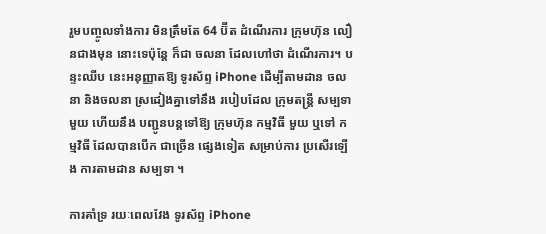រួមបញ្ចូលទាំងការ មិនត្រឹមតែ 64 ប៊ីត ដំណើរការ ក្រុមហ៊ុន លឿនជាងមុន នោះទេប៉ុន្តែ ក៏ជា ចលនា ដែលហៅថា ដំណើរការ។ បន្ទះឈីប នេះអនុញ្ញាតឱ្យ ទូរស័ព្ទ iPhone ដើម្បីតាមដាន ចលនា និងចលនា ស្រដៀងគ្នាទៅនឹង របៀបដែល ក្រុមតន្រ្តី សម្បទា មួយ ហើយនឹង បញ្ជូនបន្តទៅឱ្យ ក្រុមហ៊ុន កម្មវិធី មួយ ឬទៅ កម្មវិធី ដែលបានបើក ជាច្រើន ផ្សេងទៀត សម្រាប់ការ ប្រសើរឡើង ការតាមដាន សម្បទា ។

ការគាំទ្រ រយៈពេលវែង ទូរស័ព្ទ iPhone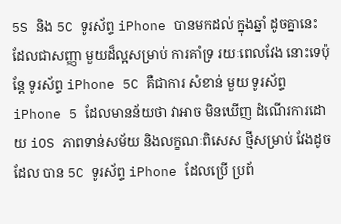5S និង 5C ទូរស័ព្ទ iPhone បានមកដល់ ក្នុងឆ្នាំ ដូចគ្នានេះ ដែលជាសញ្ញា មួយដ៏ល្អសម្រាប់ ការគាំទ្រ រយៈពេលវែង នោះទេប៉ុន្តែ ទូរស័ព្ទ iPhone 5C គឺជាការ សំខាន់ មួយ ទូរស័ព្ទ iPhone 5 ដែលមានន័យថា វាអាច មិនឃើញ ដំណើរការដោយ iOS ភាពទាន់សម័យ និងលក្ខណៈពិសេស ថ្មីសម្រាប់ វែងដូចដែល បាន 5C ទូរស័ព្ទ iPhone ដែលប្រើ ប្រព័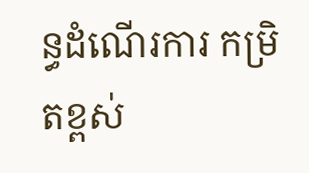ន្ធដំណើរការ កម្រិតខ្ពស់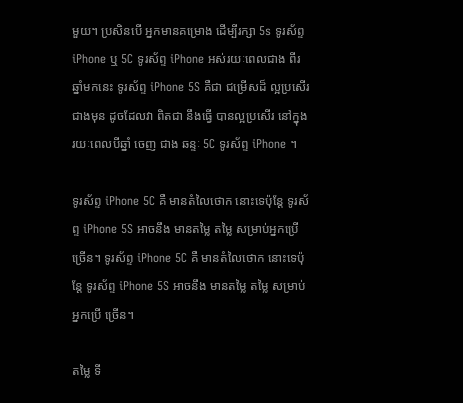មួយ។ ប្រសិនបើ អ្នកមានគម្រោង ដើម្បីរក្សា 5s ទូរស័ព្ទ iPhone ឬ 5C ទូរស័ព្ទ iPhone អស់រយៈពេលជាង ពីរ ឆ្នាំមកនេះ ទូរស័ព្ទ iPhone 5S គឺជា ជម្រើសដ៏ ល្អប្រសើរជាងមុន ដូចដែលវា ពិតជា នឹងធ្វើ បានល្អប្រសើរ នៅក្នុង រយៈពេលបីឆ្នាំ ចេញ ជាង ឆន្ទៈ 5C ទូរស័ព្ទ iPhone ។

ទូរស័ព្ទ iPhone 5C គឺ មានតំលៃថោក នោះទេប៉ុន្តែ ទូរស័ព្ទ iPhone 5S អាចនឹង មានតម្លៃ តម្លៃ សម្រាប់អ្នកប្រើ ច្រើន។ ទូរស័ព្ទ iPhone 5C គឺ មានតំលៃថោក នោះទេប៉ុន្តែ ទូរស័ព្ទ iPhone 5S អាចនឹង មានតម្លៃ តម្លៃ សម្រាប់អ្នកប្រើ ច្រើន។

តម្លៃ ទី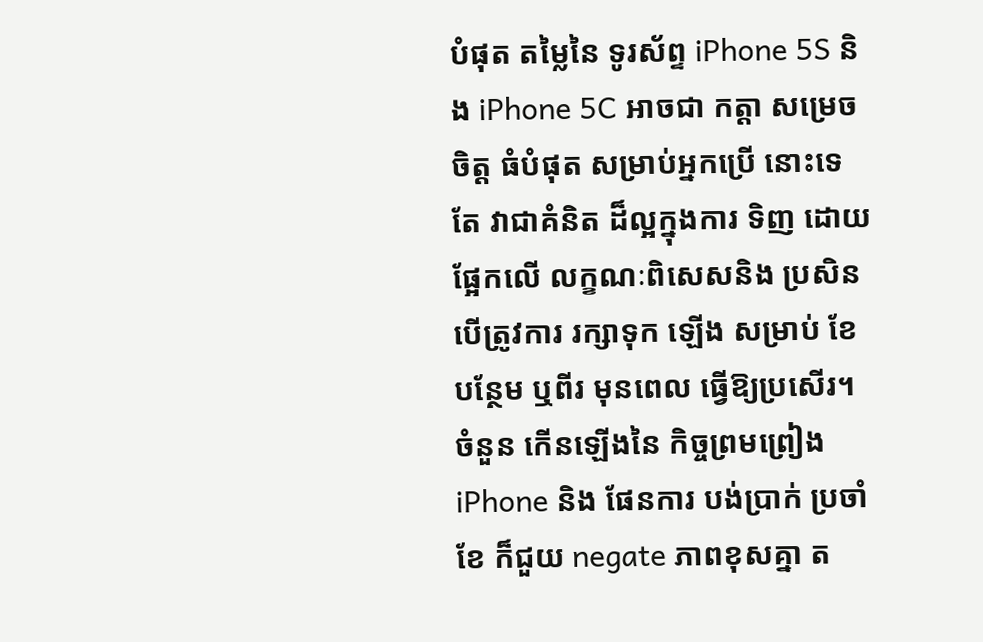បំផុត តម្លៃនៃ ទូរស័ព្ទ iPhone 5S និង iPhone 5C អាចជា កត្តា សម្រេចចិត្ត ធំបំផុត សម្រាប់អ្នកប្រើ នោះទេតែ វាជាគំនិត ដ៏ល្អក្នុងការ ទិញ ដោយផ្អែកលើ លក្ខណៈពិសេសនិង ប្រសិនបើត្រូវការ រក្សាទុក ឡើង សម្រាប់ ខែ បន្ថែម ឬពីរ មុនពេល ធ្វើឱ្យប្រសើរ។ ចំនួន កើនឡើងនៃ កិច្ចព្រមព្រៀង iPhone និង ផែនការ បង់ប្រាក់ ប្រចាំខែ ក៏ជួយ negate ភាពខុសគ្នា ត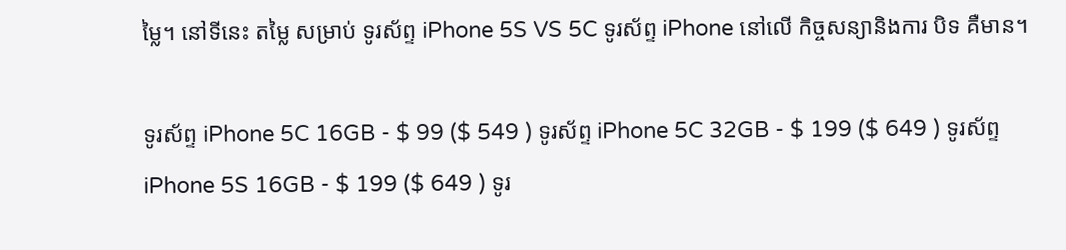ម្លៃ។ នៅទីនេះ តម្លៃ សម្រាប់ ទូរស័ព្ទ iPhone 5S VS 5C ទូរស័ព្ទ iPhone នៅលើ កិច្ចសន្យានិងការ បិទ គឺមាន។

ទូរស័ព្ទ iPhone 5C 16GB - $ 99 ($ 549 ) ទូរស័ព្ទ iPhone 5C 32GB - $ 199 ($ 649 ) ទូរស័ព្ទ iPhone 5S 16GB - $ 199 ($ 649 ) ទូរ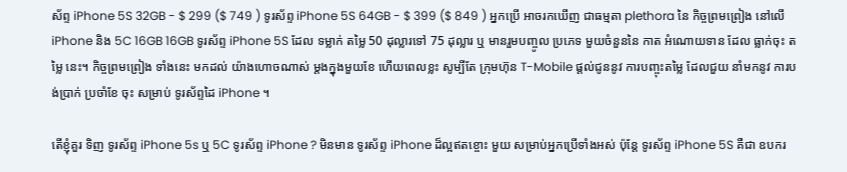ស័ព្ទ iPhone 5S 32GB - $ 299 ($ 749 ) ទូរស័ព្ទ iPhone 5S 64GB - $ 399 ($ 849 ) អ្នកប្រើ អាចរកឃើញ ជាធម្មតា plethora នៃ កិច្ចព្រមព្រៀង នៅលើ iPhone និង 5C 16GB 16GB ទូរស័ព្ទ iPhone 5S ដែល ទម្លាក់ តម្លៃ 50 ដុល្លារទៅ 75 ដុល្លារ ឬ មានរួមបញ្ចូល ប្រភេទ មួយចំនួននៃ កាត អំណោយទាន ដែល ធ្លាក់ចុះ តម្លៃ នេះ។ កិច្ចព្រមព្រៀង ទាំងនេះ មកដល់ យ៉ាងហោចណាស់ ម្តងក្នុងមួយខែ ហើយពេលខ្លះ សូម្បីតែ ក្រុមហ៊ុន T-Mobile ផ្តល់ជូននូវ ការបញ្ចុះតម្លៃ ដែលជួយ នាំមកនូវ ការបង់ប្រាក់ ប្រចាំខែ ចុះ សម្រាប់ ទូរស័ព្ទដៃ iPhone ។

តើខ្ញុំគួរ ទិញ ទូរស័ព្ទ iPhone 5s ឬ 5C ទូរស័ព្ទ iPhone ? មិនមាន ទូរស័ព្ទ iPhone ដ៏ល្អឥតខ្ចោះ មួយ សម្រាប់អ្នកប្រើទាំងអស់ ប៉ុន្តែ ទូរស័ព្ទ iPhone 5S គឺជា ឧបករ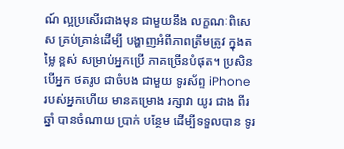ណ៍ ល្អប្រសើរជាងមុន ជាមួយនឹង លក្ខណៈពិសេស គ្រប់គ្រាន់ដើម្បី បង្ហាញអំពីភាពត្រឹមត្រូវ ក្នុងតម្លៃ ខ្ពស់ សម្រាប់អ្នកប្រើ ភាគច្រើនបំផុត។ ប្រសិនបើអ្នក ថតរូប ជាចំបង ជាមួយ ទូរស័ព្ទ iPhone របស់អ្នកហើយ មានគម្រោង រក្សាវា យូរ ជាង ពីរឆ្នាំ បានចំណាយ ប្រាក់ បន្ថែម ដើម្បីទទួលបាន ទូរ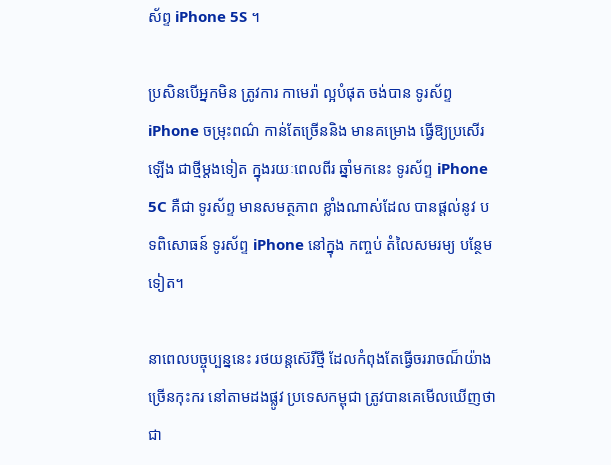ស័ព្ទ iPhone 5S ។

ប្រសិនបើអ្នកមិន ត្រូវការ កាមេរ៉ា ល្អបំផុត ចង់បាន ទូរស័ព្ទ iPhone ចម្រុះពណ៌ កាន់តែច្រើននិង មានគម្រោង ធ្វើឱ្យប្រសើរឡើង ជាថ្មីម្តងទៀត ក្នុងរយៈពេលពីរ ឆ្នាំមកនេះ ទូរស័ព្ទ iPhone 5C គឺជា ទូរស័ព្ទ មានសមត្ថភាព ខ្លាំងណាស់ដែល បានផ្ដល់នូវ បទពិសោធន៍ ទូរស័ព្ទ iPhone នៅក្នុង កញ្ចប់ តំលៃសមរម្យ បន្ថែមទៀត។

នាពេលបច្ចុប្បន្ននេះ រថយន្តស៊េរីថ្មី ដែលកំពុងតែធ្វើចររាចណ៏យ៉ាងច្រើនកុះករ នៅតាមដងផ្លូវ ប្រទេសកម្ពុជា ត្រូវបានគេមើលឃើញថាជា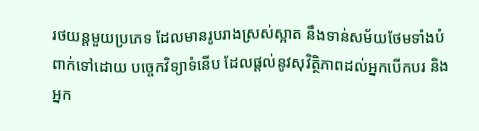រថយន្តមួយប្រភេទ ដែលមានរូបរាងស្រស់ស្អាត នឹងទាន់សម័យថែមទាំងបំពាក់ទៅដោយ បច្ចេកវិទ្យាទំនើប ដែលផ្ដល់នូវសុវិត្ថិភាពដល់អ្នកបើកបរ និងអ្នក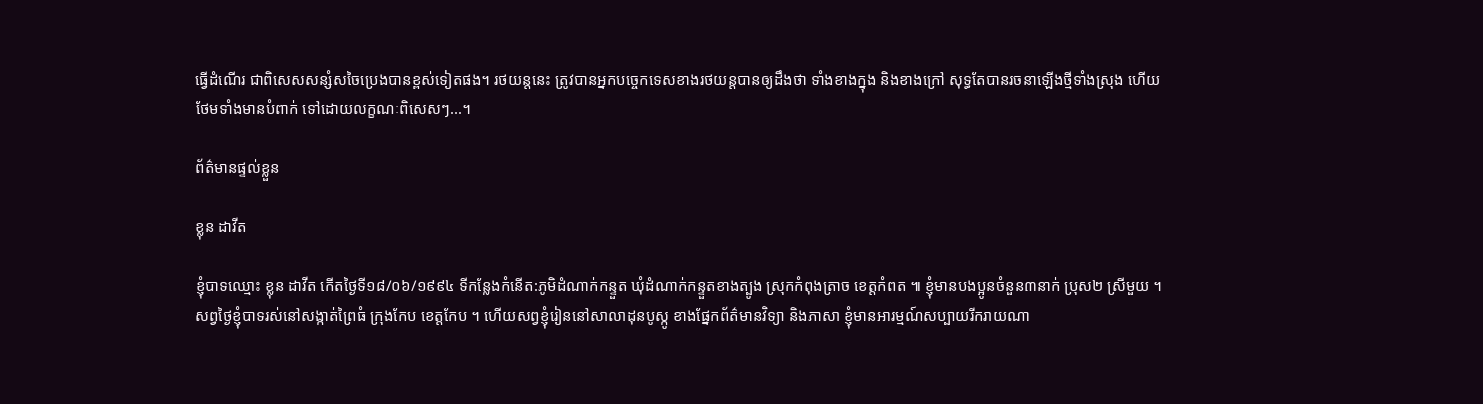ធ្វើដំណើរ ជាពិសេសសន្សំសចៃប្រេងបានខ្ពស់ទៀតផង។ រថយន្តនេះ ត្រូវបានអ្នកបច្ចេកទេសខាងរថយន្តបានឲ្យដឹងថា ទាំងខាងក្នុង និងខាងក្រៅ សុទ្ធតែបានរចនាឡើងថ្មីទាំងស្រុង ហើយថែមទាំងមានបំពាក់ ទៅដោយលក្ខណៈពិសេសៗ...។

ព័ត៌មានផ្ទល់ខ្លួន

ខ្លុន ដាវីត

ខ្ញុំបាទឈ្មោះ ខ្លុន ដាវីត កើតថ្ងៃទី១៨/០៦/១៩៩៤ ទីកន្លែងកំនើត:ភូមិដំណាក់កន្ទួត ឃុំដំណាក់កន្ទួតខាងត្បូង ស្រុកកំពុងត្រាច ខេត្តកំពត ៕ ខ្ញុំមានបងប្អូនចំនួន៣នាក់ ប្រុស២ ស្រីមួយ ។ សព្វថ្ងៃខ្ញុំបាទរស់នៅសង្កាត់ព្រៃធំ ក្រុងកែប ខេត្តកែប ។ ហើយសព្វខ្ញុំរៀននៅសាលាដុនបូស្កូ ខាងផ្នែកព័ត៌មានវិទ្យា និងភាសា ខ្ញុំមានអារម្មណ៍សប្បាយរីករាយណា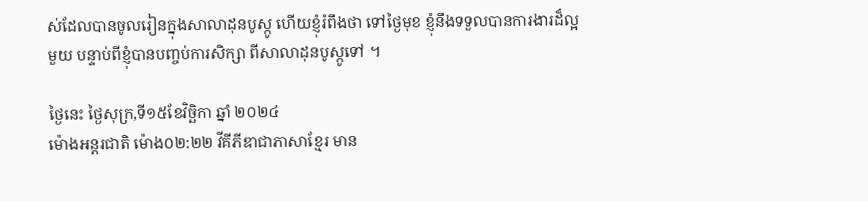ស់ដែលបានចូលរៀនក្នុងសាលាដុនបូស្កូ ហើយខ្ញុំរំពឹងថា ទៅថ្ងៃមុខ ខ្ញុំនឹងទទួលបានការងារដ៏ល្អមួយ បន្ទាប់ពីខ្ញុំបានបញ្ចប់ការសិក្សា ពីសាលាដុនបូស្កូទៅ ។

ថៃ្ងនេះ ថ្ងៃសុក្រ,ទី១៥ខែវិច្ឆិកា ឆ្នាំ ២០២៤
ម៉ោងអន្តរជាតិ ម៉ោង០២:២២ វីគីភីឌាជាភាសាខ្មែរ មាន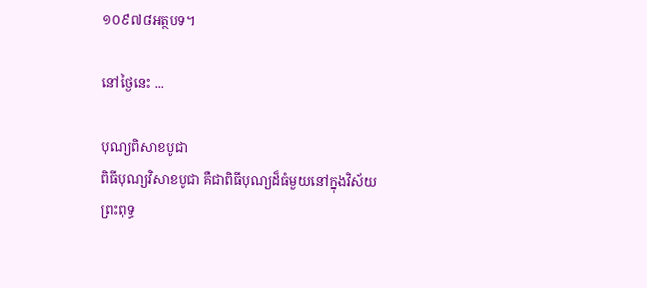១០៩៧៨អត្ថបទ។

នៅថ្ងៃនេះ ...

បុណ្យពិសាខបូជា
ពិធីបុណ្យវិសាខបូជា គឺជាពិធីបុណ្យដ៏ធំមួយនៅក្នុងវិស័យ ព្រះពុទ្ធ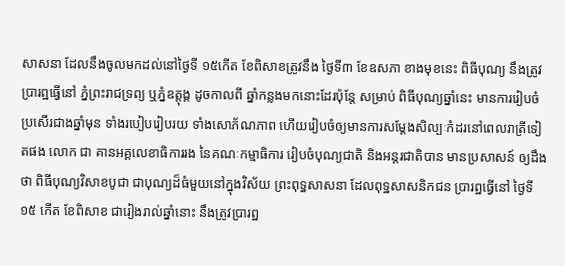សាសនា ដែលនឹងចូលមកដល់នៅថៃ្ងទី ១៥កើត ខែពិសាខត្រូវនឹង ថៃ្ងទី៣ ខែឧសភា ខាងមុខនេះ ពិធីបុណ្យ នឹងត្រូវប្រារព្ឋធ្វើនៅ ភ្នំព្រះរាជទ្រព្យ ឬភ្នំឧត្តុង្គ ដូចកាលពី ឆ្នាំកន្លងមកនោះដែរប៉ុនែ្ត សម្រាប់ ពិធីបុណ្យឆ្នាំនេះ មានការរៀបចំប្រសើរជាងឆ្នាំមុន ទាំងរបៀបរៀបរយ ទាំងសោភ័ណភាព ហើយរៀបចំឲ្យមានការសមែ្តងសិល្បៈកំដរនៅពេលរាត្រីទៀតផង លោក ជា គានអគ្គលេខាធិការរង នៃគណៈកម្មាធិការ រៀបចំបុណ្យជាតិ និងអន្តរជាតិបាន មានប្រសាសន៍ ឲ្យដឹងថា ពិធីបុណ្យវិសាខបូជា ជាបុណ្យដ៏ធំមួយនៅក្នុងវិស័យ ព្រះពុទ្ធសាសនា ដែលពុទ្ឋសាសនិកជន ប្រារព្ឋធ្វើនៅ ថៃ្ងទី១៥ កើត ខែពិសាខ ជារៀងរាល់ឆ្នាំនោះ នឹងត្រូវប្រារព្ឋ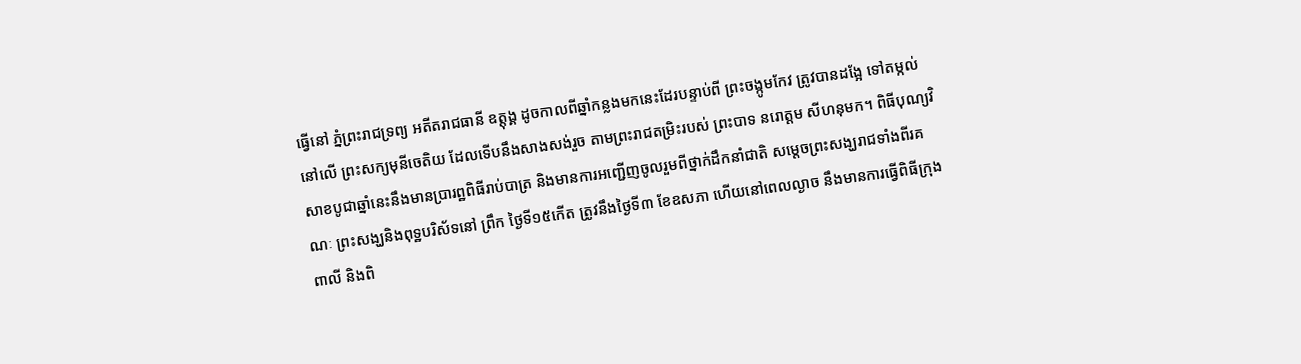ធ្វើនៅ ភ្នំព្រះរាជទ្រព្យ អតីតរាជធានី ឧត្តុង្គ ដូចកាលពីឆ្នាំកន្លងមកនេះដែរបន្ទាប់ពី ព្រះចង្កូមកែវ ត្រូវបានដងែ្អ ទៅតម្កល់ នៅលើ ព្រះសក្យមុនីចេតិយ ដែលទើបនឹងសាងសង់រួច តាមព្រះរាជតម្រិះរបស់ ព្រះបាទ នរោត្ដម សីហនុមក។ ពិធីបុណ្យវិសាខបូជាឆ្នាំនេះនឹងមានប្រារព្ឋពិធីរាប់បាត្រ និងមានការអញ្ជើញចូលរួមពីថ្នាក់ដឹកនាំជាតិ សមេ្តចព្រះសង្ឃរាជទាំងពីរគណៈ ព្រះសង្ឃនិងពុទ្ឋបរិស័ទនៅ ព្រឹក ថៃ្ងទី១៥កើត ត្រូវនឹងថៃ្ងទី៣ ខែឧសភា ហើយនៅពេលល្ងាច នឹងមានការធ្វើពិធីក្រុងពាលី និងពិ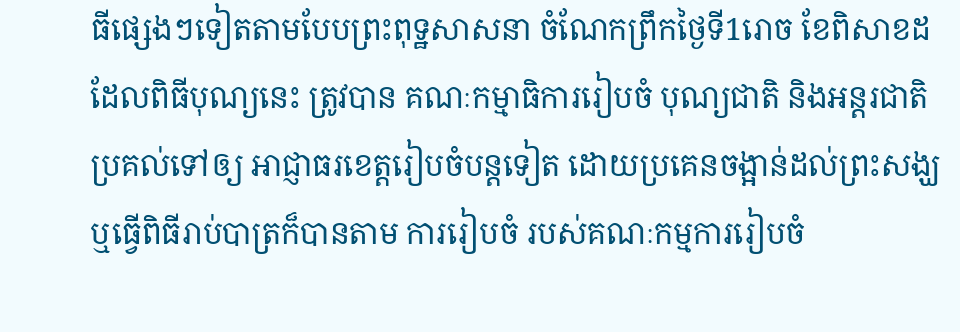ធីផេ្សងៗទៀតតាមបែបព្រះពុទ្ឋសាសនា ចំណែកព្រឹកថៃ្ងទី1រោច ខែពិសាខដដែលពិធីបុណ្យនេះ ត្រូវបាន គណៈកម្មាធិការរៀបចំ បុណ្យជាតិ និងអន្តរជាតិប្រគល់ទៅឲ្យ អាជ្ញាធរខេត្តរៀបចំបន្តទៀត ដោយប្រគេនចង្អាន់ដល់ព្រះសង្ឃ ឬធ្វើពិធីរាប់បាត្រក៏បានតាម ការរៀបចំ របស់គណៈកម្មការរៀបចំ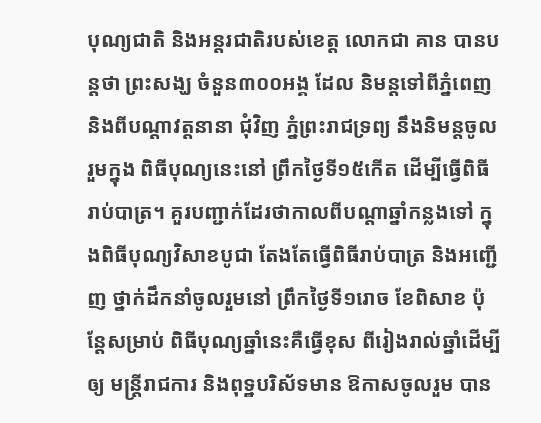បុណ្យជាតិ និងអន្តរជាតិរបស់ខេត្ត លោកជា គាន បានបន្តថា ព្រះសង្ឃ ចំនួន៣០០អង្គ ដែល និមន្តទៅពីភ្នំពេញ និងពីបណ្តាវត្តនានា ជុំវិញ ភ្នំព្រះរាជទ្រព្យ នឹងនិមន្តចូលរួមក្នុង ពិធីបុណ្យនេះនៅ ព្រឹកថៃ្ងទី១៥កើត ដើម្បីធ្វើពិធី រាប់បាត្រ។ គួរបញ្ជាក់ដែរថាកាលពីបណ្តាឆ្នាំកន្លងទៅ ក្នុងពិធីបុណ្យវិសាខបូជា តែងតែធ្វើពិធីរាប់បាត្រ និងអញ្ជើញ ថ្នាក់ដឹកនាំចូលរួមនៅ ព្រឹកថៃ្ងទី១រោច ខែពិសាខ ប៉ុនែ្តសម្រាប់ ពិធីបុណ្យឆ្នាំនេះគឺធ្វើខុស ពីរៀងរាល់ឆ្នាំដើម្បីឲ្យ មន្រ្តីរាជការ និងពុទ្ឋបរិស័ទមាន ឱកាសចូលរួម បាន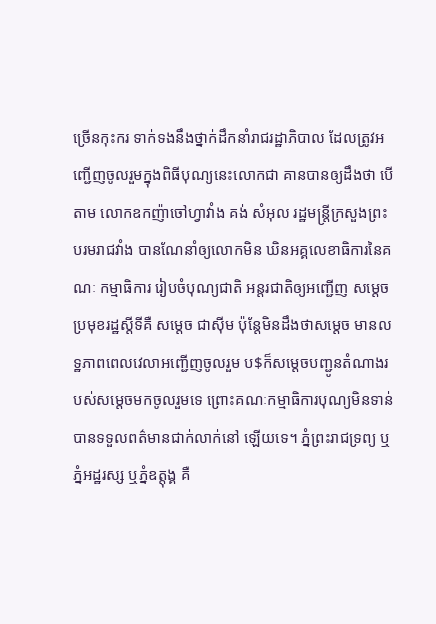ច្រើនកុះករ ទាក់ទងនឹងថ្នាក់ដឹកនាំរាជរដ្ឋាភិបាល ដែលត្រូវអញ្ជើញចូលរួមក្នុងពិធីបុណ្យនេះលោកជា គានបានឲ្យដឹងថា បើ តាម លោកឧកញ៉ាចៅហ្វាវាំង គង់ សំអុល រដ្ឋមន្រ្តីក្រសួងព្រះបរមរាជវាំង បានណែនាំឲ្យលោកមិន ឃិនអគ្គលេខាធិការនៃគណៈ កម្មាធិការ រៀបចំបុណ្យជាតិ អន្តរជាតិឲ្យអញ្ជើញ សមេ្តចប្រមុខរដ្ឋស្តីទីគឺ សមេ្តច ជាស៊ីម ប៉ុនែ្តមិនដឹងថាសមេ្តច មានលទ្ឋភាពពេលវេលាអញ្ជើញចូលរួម ប$ក៏សមេ្តចបញ្ជូនតំណាងរបស់សមេ្តចមកចូលរួមទេ ព្រោះគណៈកម្មាធិការបុណ្យមិនទាន់បានទទួលពត៌‌មានជាក់លាក់នៅ ឡើយទេ។ ភ្នំព្រះរាជទ្រព្យ ឬភ្នំអដ្ឋរស្ស ឬភ្នំឧត្តុង្គ គឺ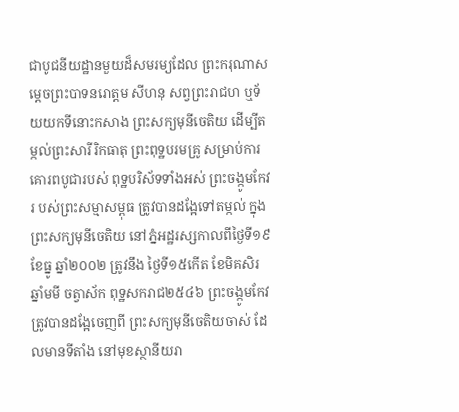ជាបូជនីយដ្ឋានមួយដ៏សមរម្យដែល ព្រះករុណាសមេ្តចព្រះបាទនរោត្ដម សីហនុ សព្វព្រះរាជហ ឬទ័យយកទីនោះកសាង ព្រះសក្យមុនីចេតិយ ដើម្បីតម្កល់ព្រះសារីរិកធាតុ ព្រះពុទ្ឋបរមគ្រូ សម្រាប់ការគោរពបូជារបស់ ពុទ្ឋបរិស័ទទាំងអស់ ព្រះចង្កូមកែវរ បស់ព្រះសម្មាសម្ពុធ ត្រូវបានដងែ្អទៅតម្កល់ ក្នុងព្រះសក្យមុនីចេតិយ នៅភ្នំអដ្ឋរស្សកាលពីថៃ្ងទី១៩ ខែធ្នូ ឆ្នាំ២០០២ ត្រូវនឹង ថៃ្ងទី១៥កើត ខែមិគសិរ ឆ្នាំមមី ចត្វាស័ក ពុទ្ឋសករាជ២៥៤៦ ព្រះចង្កូមកែវត្រូវបានដងែ្អចេញពី ព្រះសក្យមុនីចេតិយចាស់ ដែលមានទីតាំង នៅមុខស្ថានីយរា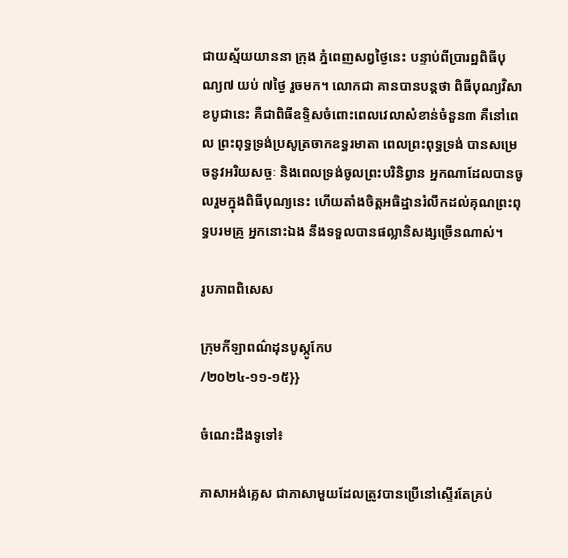ជាយស្ម័យយាននា ក្រុង ភ្នំពេញសព្វថៃ្ងនេះ បន្ទាប់ពីប្រារព្ឋពិធីបុណ្យ៧ យប់ ៧ថៃ្ង រួចមក។ លោកជា គានបានបន្តថា ពិធីបុណ្យវិសាខបូជានេះ គឺជាពិធីឧទ្ទិសចំពោះពេលវេលាសំខាន់ចំនួន៣ គឺនៅពេល ព្រះពុទ្ធទ្រង់ប្រសូត្រចាកឧទ្ធរមាតា ពេលព្រះពុទ្ធទ្រង់ បានសម្រេចនូវអរិយសច្ចៈ និងពេលទ្រង់ចូលព្រះបរិនិព្វាន អ្នកណាដែលបានចូលរួមក្នុងពិធីបុណ្យនេះ ហើយតាំងចិត្តអធិដ្ឋានរំលឹកដល់គុណព្រះពុទ្ធបរមគ្រូ អ្នកនោះឯង នឹងទទួលបានផល្លានិសង្សច្រើនណាស់។

រូបភាពពិសេស

ក្រុមកីឡាពណ៌ដុនបូស្កូកែប
/២០២៤-១១-១៥}}

ចំណេះដឹងទូទៅ៖

ភាសាអង់គ្លេស ជាភាសាមួយដែលត្រូវបានប្រើនៅស្ទើរតែគ្រប់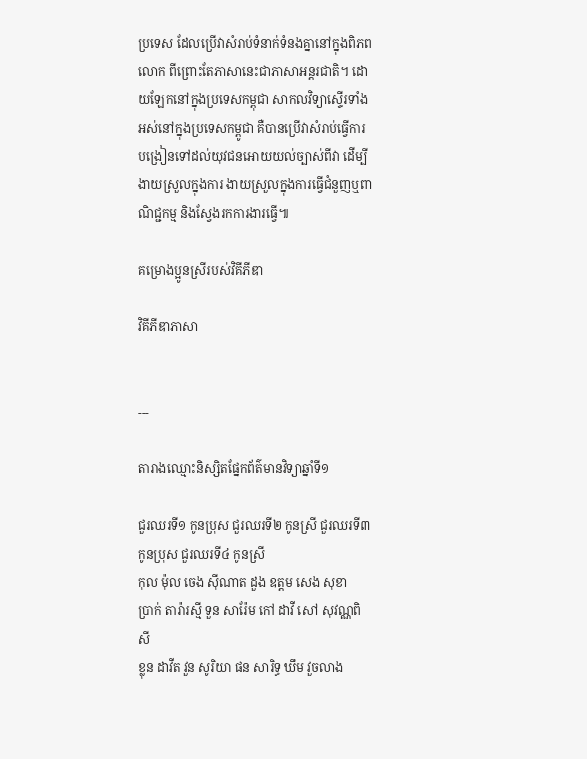ប្រទេស ដែលប្រើវាសំរាប់ទំនាក់ទំនងគ្នានៅក្នុងពិភពលោក ពីព្រោះតែភាសានេះជាភាសាអន្តរជាតិ។ ដោយឡែកនៅក្នុងប្រទេសកម្ពុជា សាកលវិទ្យាស្ទើរទាំងអស់នៅក្នុងប្រទេសកម្ពូជា គឺបានប្រើវាសំរាប់ធ្វើការបង្រៀនទៅដល់យុវជនអោយយល់ច្បាស់ពីវា ដើម្បីងាយស្រួលក្នុងការ ងាយស្រួលក្នុងការធ្វើជំនួញឬពាណិជ្ជកម្ម និងស្វែងរកការងារធ្វើ៕

គម្រោងប្អូនស្រីរបស់វិគីភីឌា

វិគីភីឌាភាសា


---

តារាងឈ្មោះនិស្សិតផ្នែកព័ត៌មានវិទ្យាឆ្នាំទី១

ជួរឈរទី១ កូនប្រុស ជួរឈរទី២ កូនស្រី ជួរឈរទី៣ កូនប្រុស ជួរឈរទី៤ កូនស្រី
កុល ម៉ុល ចេង ស៊ីណាត ដួង ឧត្ដម សេង សុខា
ប្រាក់ តារ៉ារស្មី ទួន សារ៉ែម កៅ ដាវី សៅ សុវណ្ណពិសី
ខ្លុន ដាវីត វួន សូរិយា ផន សារិទ្ធ ឃឹម វួចលាង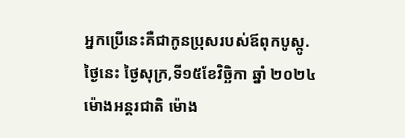អ្នកប្រើនេះគឺជាកូនប្រុសរបស់ឪពុកបូស្កូ.
ថៃ្ងនេះ ថ្ងៃសុក្រ,ទី១៥ខែវិច្ឆិកា ឆ្នាំ ២០២៤
ម៉ោងអន្តរជាតិ ម៉ោង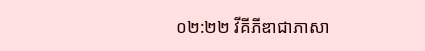០២:២២ វីគីភីឌាជាភាសា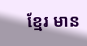ខ្មែរ មាន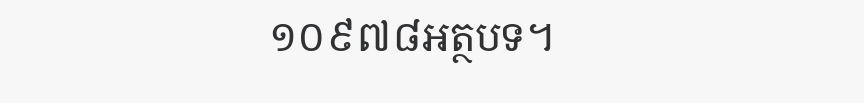១០៩៧៨អត្ថបទ។